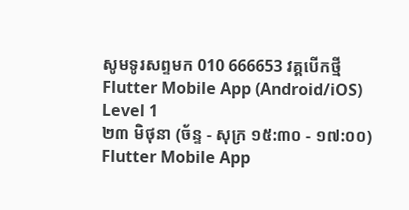សូមទូរសព្ទមក 010 666653 វគ្គបើកថ្មី
Flutter Mobile App (Android/iOS) Level 1
២៣ មិថុនា (ច័ន្ទ - សុក្រ ១៥:៣០ - ១៧:០០)
Flutter Mobile App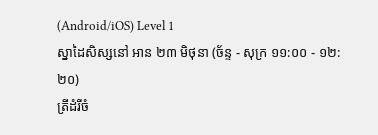(Android/iOS) Level 1
ស្នាដៃសិស្សនៅ អាន ២៣ មិថុនា (ច័ន្ទ - សុក្រ ១១:០០ - ១២:២០)
ត្រីដំរីចំ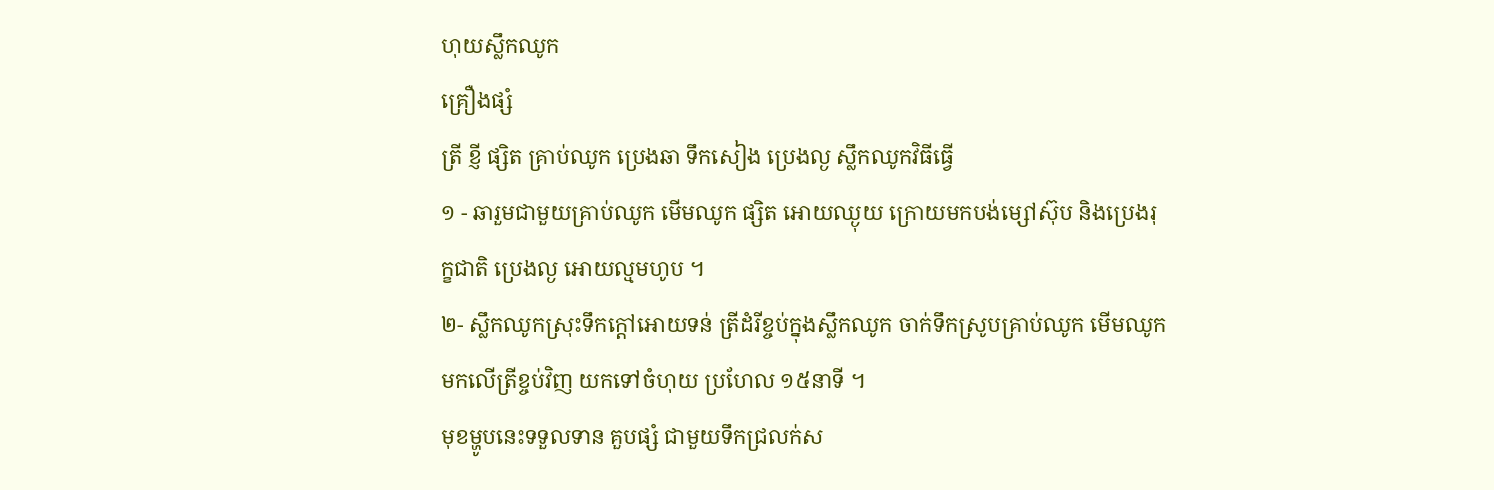ហុយស្លឹកឈូក
គ្រឿងផ្សំ
ត្រី ខ្ញី ផ្សិត គ្រាប់ឈូក ប្រេងឆា ទឹកសៀង ប្រេងល្ង ស្លឹកឈូកវិធីធ្វើ
១ - ឆារួមជាមួយគ្រាប់ឈូក មើមឈូក ផ្សិត អោយឈ្ងុយ ក្រោយមកបង់ម្សៅស៊ុប និងប្រេងរុក្ខជាតិ ប្រេងល្ង អោយល្មមហូប ។
២- ស្លឹកឈូកស្រុះទឹកក្តៅអោយទន់ ត្រីដំរីខ្ចប់ក្នុងស្លឹកឈូក ចាក់ទឹកស្រូបគ្រាប់ឈូក មើមឈូក មកលើត្រីខ្ចប់វិញ យកទៅចំហុយ ប្រហែល ១៥នាទី ។
មុខម្ហូបនេះទទួលទាន គួបផ្សំ ជាមួយទឹកជ្រលក់ស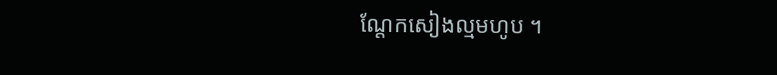ណ្តែកសៀងល្មមហូប ។